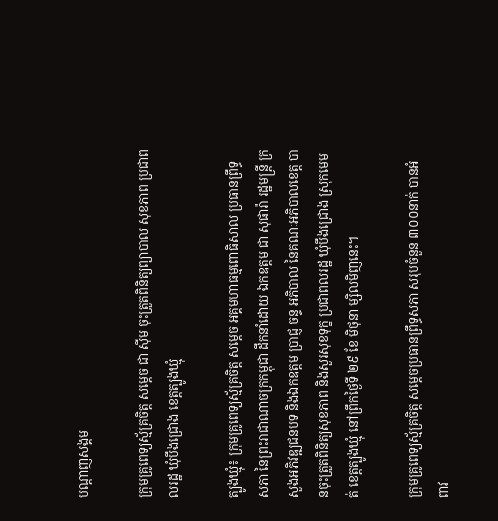បណ្តាញសង្គម

ក្រុមគ្រូពេទ្យស្ម័គ្រចិត្ត សម្តេច ជា ស៊ីម ចុះត្រួតពិនិត្យព្យាបាល សុខភាព ប្រជាពលរដ្ឋ ឃុំបឹងជ្រោង ខេត្តត្បូងឃ្មុំ

ត្បូងឃ្មុំ៖ ក្រុមគ្រូពេទ្យស្ម័គ្រចិត្ត សម្តេច អគ្គមហាធម្មពោធិសាល ប្រធានព្រឹទ្ធសភា នៃព្រះរាជាណាចក្រកម្ពុជា ដឹកនាំដោយ ឯកឧត្តម ជា សុផារ៉ា រដ្ឋមន្រ្តី ក្រសួងអភិវឌ្ឍជនបទ និងឯកឧត្តម ប្រាជ្ញ ចន្ទ អភិបាល នៃគណៈអភិបាលខេត្ត បានចុះត្រួតពិនិត្យសុខភាព និងសួរសុខទុក្ខ ប្រជាពលរដ្ឋ ឃុំបឹងជ្រោង ស្រុកមេមត់ ខេត្តត្បូងឃ្មុំ នៅព្រឹកថ្ងៃទី ២៩ ខែ មិថុនា ម្សិលមិញនេះ។

ក្រុមគ្រូពេទ្យស្ម័គ្រចិត្ត សម្តេចប្រធានព្រឹទ្ធសភា សរុបចំនួន ៣០០នាក់ បានអំពាវ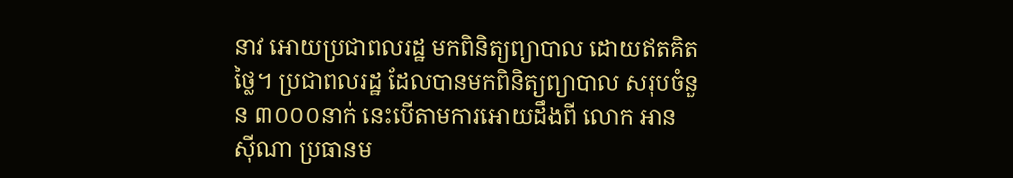នាវ អោយប្រជាពលរដ្ឋ មកពិនិត្យព្យាបាល ដោយឥតគិតថ្លៃ។ ប្រជាពលរដ្ឋ ដែលបានមកពិនិត្យព្យាបាល សរុបចំនួន ៣០០០នាក់ នេះបើតាមការអោយដឹងពី លោក អាន ស៊ីណា ប្រធានម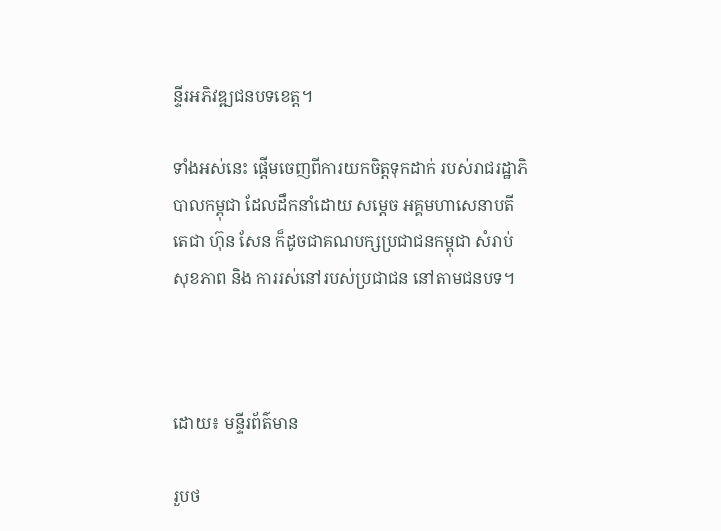ន្ទីរអភិវឌ្ឍជនបទខេត្ត។

ទាំងអស់នេះ ផ្តើមចេញពីការយកចិត្តទុកដាក់ របស់រាជរដ្ឋាភិបាលកម្ពុជា ដែលដឹកនាំដោយ សម្តេច អគ្គមហាសេនាបតីតេជា ហ៊ុន សែន ក៏ដូចជាគណបក្សប្រជាជនកម្ពុជា សំរាប់សុខភាព និង ការរស់នៅរបស់ប្រជាជន នៅតាមជនបទ។



ដោយ៖ មន្ទីរព័ត៌មាន

រួបថ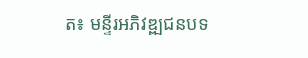ត៖ មន្ទីរអភិវឌ្ឍជនបទ